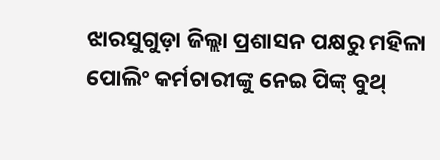ଝାରସୁଗୁଡ଼ା ଜିଲ୍ଲା ପ୍ରଶାସନ ପକ୍ଷରୁ ମହିଳା ପୋଲିଂ କର୍ମଚାରୀଙ୍କୁ ନେଇ ପିଙ୍କ୍ ବୁଥ୍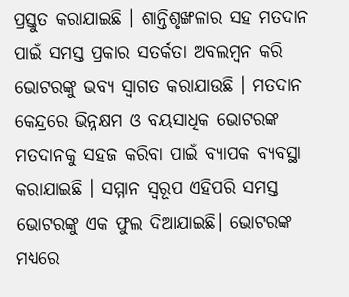ପ୍ରସ୍ତୁତ କରାଯାଇଛି । ଶାନ୍ତିଶୃଙ୍ଖଳାର ସହ ମତଦାନ ପାଇଁ ସମସ୍ତ ପ୍ରକାର ସତର୍କତା ଅବଲମ୍ବନ କରି ଭୋଟରଙ୍କୁ ଭବ୍ୟ ସ୍ୱାଗତ କରାଯାଉଛି । ମତଦାନ କେନ୍ଦ୍ରରେ ଭିନ୍ନକ୍ଷମ ଓ ବୟସାଧିକ ଭୋଟରଙ୍କ ମତଦାନକୁ ସହଜ କରିବା ପାଇଁ ବ୍ୟାପକ ବ୍ୟବସ୍ଥା କରାଯାଇଛି । ସମ୍ମାନ ସ୍ୱରୂପ ଏହିପରି ସମସ୍ତ ଭୋଟରଙ୍କୁ ଏକ ଫୁଲ ଦିଆଯାଇଛି। ଭୋଟରଙ୍କ ମଧ୍ୟରେ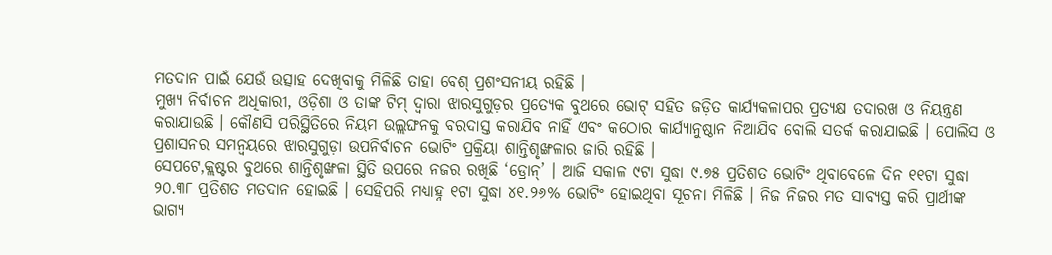ମତଦାନ ପାଇଁ ଯେଉଁ ଉତ୍ସାହ ଦେଖିବାକୁ ମିଳିଛି ତାହା ବେଶ୍ ପ୍ରଶଂସନୀୟ ରହିଛି ।
ମୁଖ୍ୟ ନିର୍ବାଚନ ଅଧିକାରୀ, ଓଡ଼ିଶା ଓ ତାଙ୍କ ଟିମ୍ ଦ୍ୱାରା ଝାରସୁଗୁଡ଼ର ପ୍ରତ୍ୟେକ ବୁଥରେ ଭୋଟ୍ ସହିତ ଜଡ଼ିତ କାର୍ଯ୍ୟକଳାପର ପ୍ରତ୍ୟକ୍ଷ ତଦାରଖ ଓ ନିୟନ୍ତ୍ରଣ କରାଯାଉଛି । କୌଣସି ପରିସ୍ଥିତିରେ ନିୟମ ଉଲ୍ଲଙ୍ଘନକୁ ବରଦାସ୍ତ କରାଯିବ ନାହିଁ ଏବଂ କଠୋର କାର୍ଯ୍ୟାନୁଷ୍ଠାନ ନିଆଯିବ ବୋଲି ସତର୍କ କରାଯାଇଛି । ପୋଲିସ ଓ ପ୍ରଶାସନର ସମନ୍ୱୟରେ ଝାରସୁଗୁଡ଼ା ଉପନିର୍ବାଚନ ଭୋଟିଂ ପ୍ରକ୍ରିୟା ଶାନ୍ତିଶୃଙ୍ଖଳାର ଜାରି ରହିଛି ।
ସେପଟେ,କ୍ଲଷ୍ଟର ବୁଥରେ ଶାନ୍ତିଶୃଙ୍ଖଳା ସ୍ଥିତି ଉପରେ ନଜର ରଖିଛି ‘ଡ୍ରୋନ୍’ । ଆଜି ସକାଳ ୯ଟା ସୁଦ୍ଧା ୯.୭୫ ପ୍ରତିଶତ ଭୋଟିଂ ଥିବାବେଳେ ଦିନ ୧୧ଟା ସୁଦ୍ଧା ୨୦.୩୮ ପ୍ରତିଶତ ମତଦାନ ହୋଇଛି । ସେହିପରି ମଧ୍ୟାହ୍ନ ୧ଟା ସୁଦ୍ଧା ୪୧.୨୬% ଭୋଟିଂ ହୋଇଥିବା ସୂଚନା ମିଳିଛି । ନିଜ ନିଜର ମତ ସାବ୍ୟସ୍ତ କରି ପ୍ରାର୍ଥୀଙ୍କ ଭାଗ୍ୟ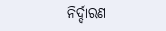ନିର୍ଦ୍ଦାରଣ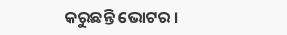କରୁଛନ୍ତି ଭୋଟର ।